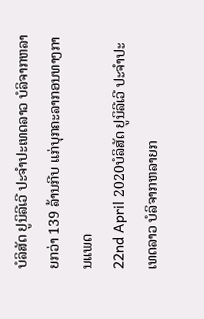ບໍລິສັດ ຢູນິລີເວີ ປະຈຳປະເທດລາວ ບໍລິຈາກຫລາຍກວ່າ 139 ລ້ານກີບ ແກ່ບຸກຄະລາກອນທາງການແພດ
22nd April 2020ບໍລິສັດ ຢູນິລີເວີ ປະຈຳປະເທດລາວ ບໍລິຈາກຫລາຍກ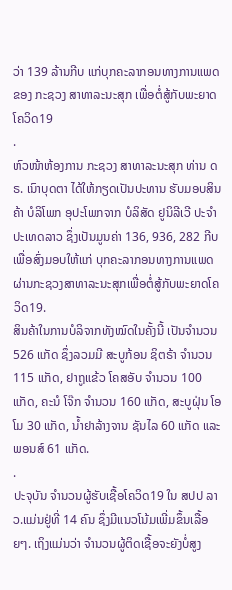ວ່າ 139 ລ້ານກີບ ແກ່ບຸກຄະລາກອນທາງການແພດ ຂອງ ກະຊວງ ສາທາລະນະສຸກ ເພື່ອຕໍ່ສູ້ກັບພະຍາດ ໂຄວິດ19
.
ຫົວໜ້າຫ້ອງການ ກະຊວງ ສາທາລະນະສຸກ ທ່ານ ດຣ. ເນົາບຸດຕາ ໄດ້ໃຫ້ກຽດເປັນປະທານ ຮັບມອບສິນຄ້າ ບໍລິໂພກ ອຸປະໂພກຈາກ ບໍລິສັດ ຢູນິລີເວີ ປະຈຳປະເທດລາວ ຊຶ່ງເປັນມູນຄ່າ 136, 936, 282 ກີບ ເພື່ອສົ່ງມອບໃຫ້ແກ່ ບຸກຄະລາກອນທາງການແພດ ຜ່ານກະຊວງສາທາລະນະສຸກເພື່ອຕໍ່ສູ້ກັບພະຍາດໂຄວິດ19.
ສິນຄ້າໃນການບໍລິຈາກທັງໝົດໃນຄັ້ງນີ້ ເປັນຈຳນວນ 526 ແກັດ ຊຶ່ງລວມມີ ສະບູກ້ອນ ຊິຕຣ້າ ຈຳນວນ 115 ແກັດ, ຢາຖູແຂ້ວ ໂຄສອັບ ຈຳນວນ 100 ແກັດ, ຄະນໍ ໂຈ໊ກ ຈຳນວນ 160 ແກັດ, ສະບູຝຸ່ນ ໂອໂມ 30 ແກັດ, ນ້ຳຢາລ້າງຈານ ຊັນໄລ 60 ແກັດ ແລະ ພອນສ໌ 61 ແກັດ.
.
ປະຈຸບັນ ຈຳນວນຜູ້ຮັບເຊື້ອໂຄວິດ19 ໃນ ສປປ ລາວ.ແມ່ນຢູ່ທີ່ 14 ຄົນ ຊຶ່ງມີແນວໂນ້ມເພີ່ມຂຶ້ນເລື້ອຍໆ. ເຖິງແມ່ນວ່າ ຈຳນວນຜູ້ຕິດເຊື້ອຈະຍັງບໍ່ສູງ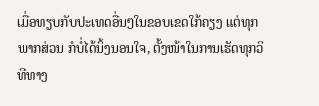ເມື່ອທຽບກັບປະເທດອື່ນໆໃນຂອບເຂດໃກ້ຄຽງ ແຕ່ທຸກພາກສ່ວນ ກໍບໍ່ໄດ້ນິ້ງນອນໃຈ, ຕັ້ງໜ້າໃນການເຮັດທຸກວິທີທາງ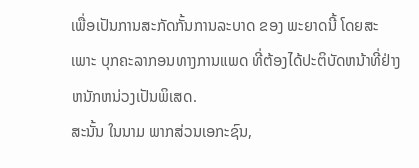ເພື່ອເປັນການສະກັດກັ້ນການລະບາດ ຂອງ ພະຍາດນີ້ ໂດຍສະເພາະ ບຸກຄະລາກອນທາງການແພດ ທີ່ຕ້ອງໄດ້ປະຕິບັດຫນ້າທີ່ຢ່າງຫນັກຫນ່ວງເປັນພິເສດ.
ສະນັ້ນ ໃນນາມ ພາກສ່ວນເອກະຊົນ,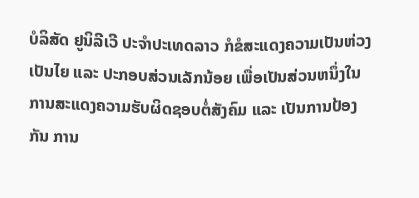ບໍລິສັດ ຢູນິລີເວີ ປະຈຳປະເທດລາວ ກໍຂໍສະແດງຄວາມເປັນຫ່ວງເປັນໄຍ ແລະ ປະກອບສ່ວນເລັກນ້ອຍ ເພື່ອເປັນສ່ວນຫນຶ່ງໃນການສະແດງຄວາມຮັບຜິດຊອບຕໍ່ສັງຄົມ ແລະ ເປັນການປ້ອງກັນ ການ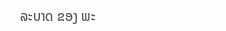ລະບາດ ຂອງ ພະ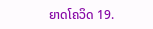ຍາດໂຄວິດ 19.